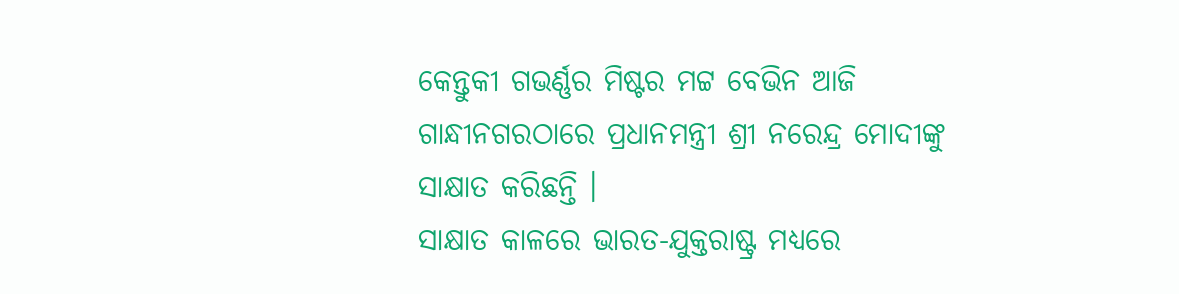କେନ୍ତୁକୀ ଗଭର୍ଣ୍ଣର ମିଷ୍ଟର ମଟ୍ଟ ବେଭିନ ଆଜି ଗାନ୍ଧୀନଗରଠାରେ ପ୍ରଧାନମନ୍ତ୍ରୀ ଶ୍ରୀ ନରେନ୍ଦ୍ର ମୋଦୀଙ୍କୁ ସାକ୍ଷାତ କରିଛନ୍ତି ।
ସାକ୍ଷାତ କାଳରେ ଭାରତ-ଯୁକ୍ତରାଷ୍ଟ୍ର ମଧ୍ୟରେ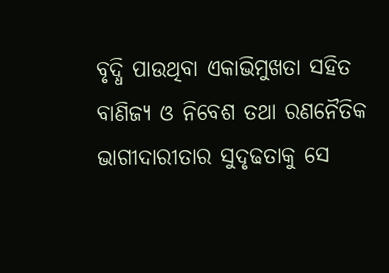ବୃଦ୍ଧି ପାଉଥିବା ଏକାଭିମୁଖତା ସହିତ ବାଣିଜ୍ୟ ଓ ନିବେଶ ତଥା ରଣନୈତିକ ଭାଗୀଦାରୀତାର ସୁଦୃଢତାକୁ ସେ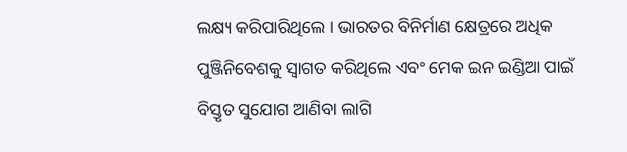ଲକ୍ଷ୍ୟ କରିପାରିଥିଲେ । ଭାରତର ବିନିର୍ମାଣ କ୍ଷେତ୍ରରେ ଅଧିକ ପୁଞ୍ଜିନିବେଶକୁ ସ୍ଵାଗତ କରିଥିଲେ ଏବଂ ମେକ ଇନ ଇଣ୍ଡିଆ ପାଇଁ ବିସ୍ତୃତ ସୁଯୋଗ ଆଣିବା ଲାଗି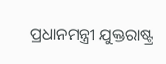ପ୍ରଧାନମନ୍ତ୍ରୀ ଯୁକ୍ତରାଷ୍ଟ୍ର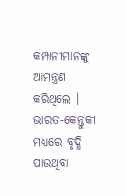କମ୍ପାନୀମାନଙ୍କୁ ଆମନ୍ତ୍ରଣ କରିଥିଲେ ।
ଭାରତ-କେନ୍ତୁକୀ ମଧ୍ୟରେ ବୃଦ୍ଧି ପାଉଥିବା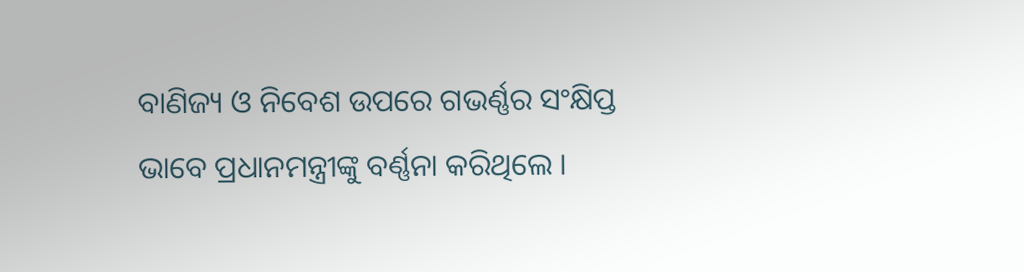ବାଣିଜ୍ୟ ଓ ନିବେଶ ଉପରେ ଗଭର୍ଣ୍ଣର ସଂକ୍ଷିପ୍ତ ଭାବେ ପ୍ରଧାନମନ୍ତ୍ରୀଙ୍କୁ ବର୍ଣ୍ଣନା କରିଥିଲେ ।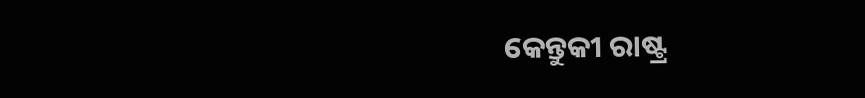କେନ୍ତୁକୀ ରାଷ୍ଟ୍ର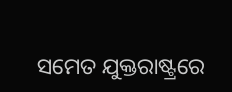ସମେତ ଯୁକ୍ତରାଷ୍ଟ୍ରରେ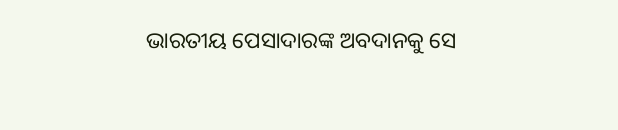ଭାରତୀୟ ପେସାଦାରଙ୍କ ଅବଦାନକୁ ସେ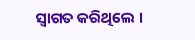ସ୍ଵାଗତ କରିଥିଲେ ।